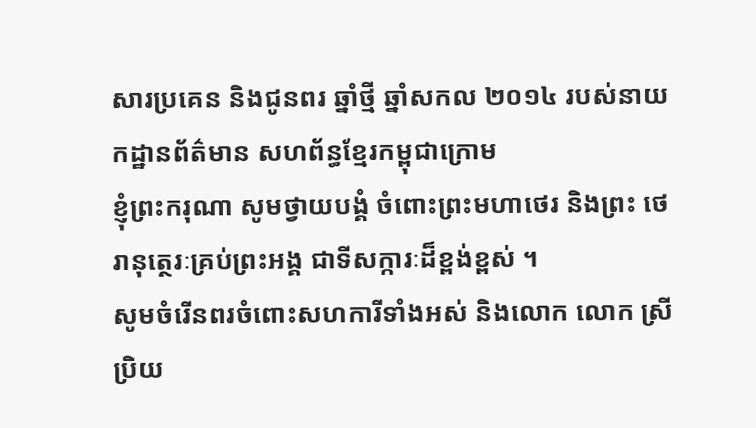សារប្រគេន និងជូនពរ ឆ្នាំថ្មី ឆ្នាំសកល ២០១៤ របស់នាយកដ្ឋានព័ត៌មាន សហព័ន្ធខ្មែរកម្ពុជាក្រោម
ខ្ញុំព្រះករុណា សូមថ្វាយបង្គំ ចំពោះព្រះមហាថេរ និងព្រះ ថេ រានុត្ថេរៈគ្រប់ព្រះអង្គ ជាទីសក្ការៈដ៏ខ្ពង់ខ្ពស់ ។
សូមចំរើនពរចំពោះសហការីទាំងអស់ និងលោក លោក ស្រី ប្រិយ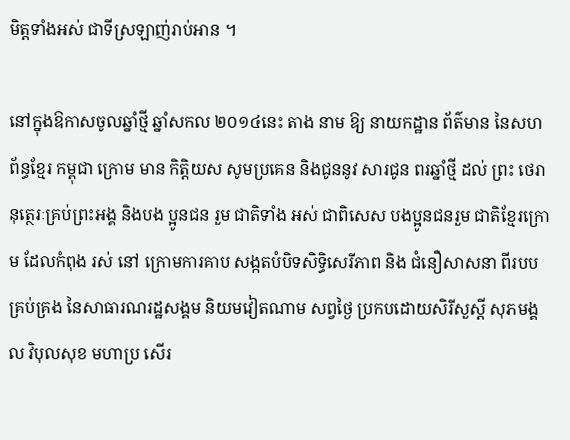មិត្តទាំងអស់ ជាទីស្រឡាញ់រាប់អាន ។

នៅក្នុងឱកាសចូលឆ្នាំថ្មី ឆ្នាំសកល ២០១៤នេះ តាង នាម ឱ្យ នាយកដ្ឋាន ព័ត៌មាន នៃសហព័ន្ធខ្មែរ កម្ពុជា ក្រោម មាន កិត្តិយស សូមប្រគេន និងជូននូវ សារជូន ពរឆ្នាំថ្មី ដល់ ព្រះ ថេរា នុត្ថេរៈគ្រប់ព្រះអង្គ និងបង ប្អូនជន រួម ជាតិទាំង អស់ ជាពិសេស បងប្អូនជនរួម ជាតិខ្មែរក្រោម ដែលកំពុង រស់ នៅ ក្រោមការគាប សង្កតបំបិទសិទ្ធិសេរីភាព និង ជំនឿសាសនា ពីរបប គ្រប់គ្រង នៃសាធារណរដ្ឋសង្គម និយមវៀតណាម សព្វថ្ងៃ ប្រកបដោយសិរីសួស្តី សុភមង្គល វិបុលសុខ មហាប្រ សើរ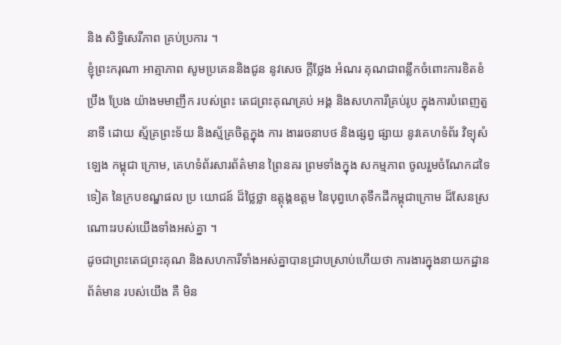និង សិទ្ធិសេរីភាព គ្រប់ប្រការ ។
ខ្ញុំព្រះករុណា អាត្មាភាព សូមប្រគេននិងជូន នូវសេច ក្តីថ្លែង អំណរ គុណជាពន្លឹកចំពោះការខិតខំ ប្រឹង ប្រែង យ៉ាងមមាញឹក របស់ព្រះ តេជព្រះគុណគ្រប់ អង្គ និងសហការីគ្រប់រូប ក្នុងការបំពេញតួនាទី ដោយ ស្ម័គ្រព្រះទ័យ និងស្ម័គ្រចិត្តក្នុង ការ ងាររចនាបថ និងផ្សព្វ ផ្សាយ នូវគេហទំព័រ វិទ្យុសំឡេង កម្ពុជា ក្រោម, គេហទំព័រសារព័ត៌មាន ព្រៃនគរ ព្រមទាំងក្នុង សកម្មភាព ចូលរួមចំណែកដទៃទៀត នៃក្របខណ្ឌផល ប្រ យោជន៍ ដ៏ថ្លៃថ្លា ឧត្តុង្គឧត្តម នៃបុព្វហេតុទឹកដីកម្ពុជាក្រោម ដ៏សែនស្រណោះរបស់យើងទាំងអស់គ្នា ។
ដូចជាព្រះតេជព្រះគុណ និងសហការីទាំងអស់គ្នាបានជ្រាបស្រាប់ហើយថា ការងារក្នុងនាយកដ្ឋាន ព័ត៌មាន របស់យើង គឺ មិន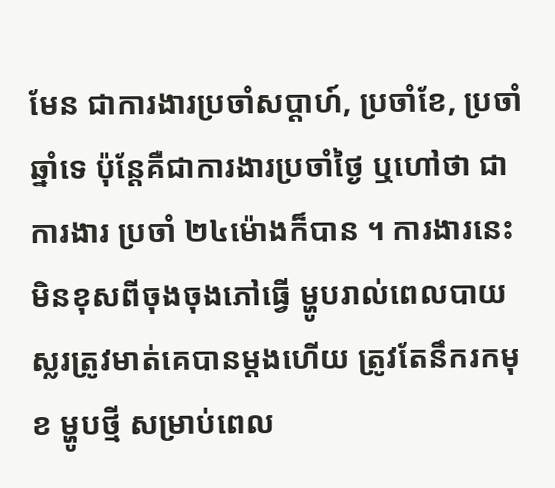មែន ជាការងារប្រចាំសប្តាហ៍, ប្រចាំខែ, ប្រចាំឆ្នាំទេ ប៉ុន្តែគឺជាការងារប្រចាំថ្ងៃ ឬហៅថា ជាការងារ ប្រចាំ ២៤ម៉ោងក៏បាន ។ ការងារនេះ មិនខុសពីចុងចុងភៅធ្វើ ម្ហូបរាល់ពេលបាយ ស្លរត្រូវមាត់គេបានម្តងហើយ ត្រូវតែនឹករកមុខ ម្ហូបថ្មី សម្រាប់ពេល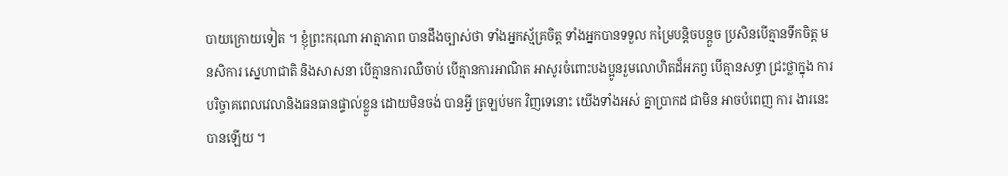បាយក្រោយទៀត ។ ខ្ញុំព្រះករុណា អាត្មាភាព បានដឹងច្បាស់ថា ទាំងអ្នកស្ម័គ្រចិត្ត ទាំងអ្នកបានទទួល កម្រៃបន្តិចបន្តួច ប្រសិនបើគ្មានទឹកចិត្ត មនសិការ ស្នេហាជាតិ និងសាសនា បើគ្មានការឈឺចាប់ បើគ្មានការអាណិត អាសូរចំពោះបងប្អូនរួមលោហិតដ៏អភព្វ បើគ្មានសទ្ធា ជ្រះថ្លាក្នុង ការបរិច្ចាគពេលវេលានិងធនធានផ្ទាល់ខ្លួន ដោយមិនចង់ បានអ្វី ត្រឡប់មក វិញទេនោះ យើងទាំងអស់ គ្នាប្រាកដ ជាមិន អាចបំពេញ ការ ងារនេះបានឡើយ ។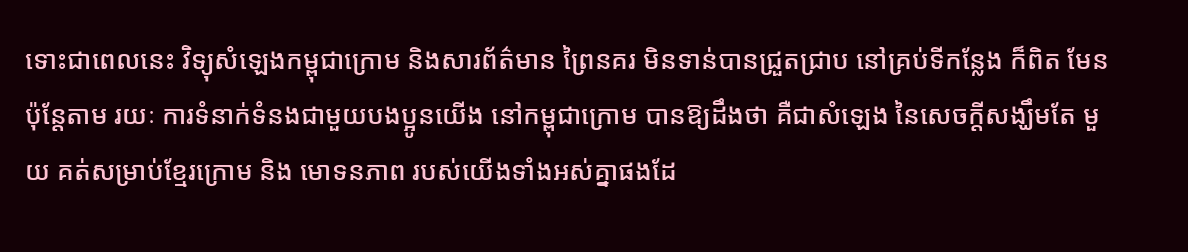ទោះជាពេលនេះ វិទ្យុសំឡេងកម្ពុជាក្រោម និងសារព័ត៌មាន ព្រៃនគរ មិនទាន់បានជ្រួតជ្រាប នៅគ្រប់ទីកន្លែង ក៏ពិត មែន ប៉ុន្តែតាម រយៈ ការទំនាក់ទំនងជាមួយបងប្អូនយើង នៅកម្ពុជាក្រោម បានឱ្យដឹងថា គឺជាសំឡេង នៃសេចក្តីសង្ឃឹមតែ មួយ គត់សម្រាប់ខ្មែរក្រោម និង មោទនភាព របស់យើងទាំងអស់គ្នាផងដែ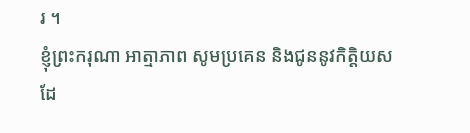រ ។
ខ្ញុំព្រះករុណា អាត្មាភាព សូមប្រគេន និងជូននូវកិត្តិយស ដែ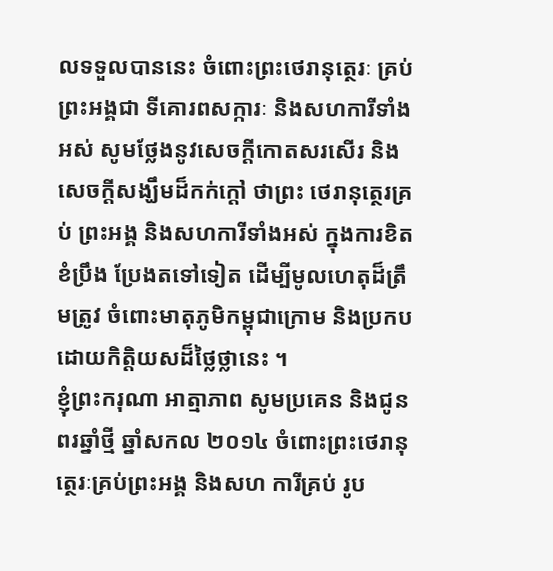លទទួលបាននេះ ចំពោះព្រះថេរានុត្ថេរៈ គ្រប់ព្រះអង្គជា ទីគោរពសក្ការៈ និងសហការីទាំងអស់ សូមថ្លែងនូវសេចក្តីកោតសរសើរ និងសេចក្តីសង្ឃឹមដ៏កក់ក្តៅ ថាព្រះ ថេរានុត្ថេរគ្រប់ ព្រះអង្គ និងសហការីទាំងអស់ ក្នុងការខិត ខំប្រឹង ប្រែងតទៅទៀត ដើម្បីមូលហេតុដ៏ត្រឹមត្រូវ ចំពោះមាតុភូមិកម្ពុជាក្រោម និងប្រកបដោយកិត្តិយសដ៏ថ្លៃថ្លានេះ ។
ខ្ញុំព្រះករុណា អាត្មាភាព សូមប្រគេន និងជូនពរឆ្នាំថ្មី ឆ្នាំសកល ២០១៤ ចំពោះព្រះថេរានុត្ថេរៈគ្រប់ព្រះអង្គ និងសហ ការីគ្រប់ រូប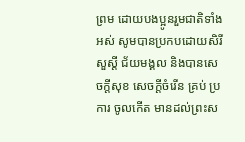ព្រម ដោយបងប្អូនរួមជាតិទាំងអស់ សូមបានប្រកបដោយសិរីសួស្តី ជ័យមង្គល និងបានសេចក្តីសុខ សេចក្តីចំរើន គ្រប់ ប្រការ ចូលកើត មានដល់ព្រះស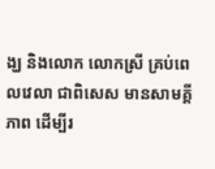ង្ឃ និងលោក លោកស្រី គ្រប់ពេលវេលា ជាពិសេស មានសាមគ្គីភាព ដើម្បីរ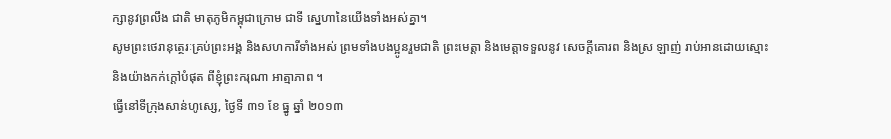ក្សានូវព្រលឹង ជាតិ មាតុភូមិកម្ពុជាក្រោម ជាទី សេ្នហានៃយើងទាំងអស់គ្នា។
សូមព្រះថេរានុត្ថេរៈគ្រប់ព្រះអង្គ និងសហការីទាំងអស់ ព្រមទាំងបងប្អូនរួមជាតិ ព្រះមេត្តា និងមេត្តាទទួលនូវ សេចក្តីគោរព និងស្រ ឡាញ់ រាប់អានដោយស្មោះ និងយ៉ាងកក់ក្តៅបំផុត ពីខ្ញុំព្រះករុណា អាត្មាភាព ។
ធ្វើនៅទីក្រុងសាន់ហូស្សេ, ថ្ងៃទី ៣១ ខែ ធ្នូ ឆ្នាំ ២០១៣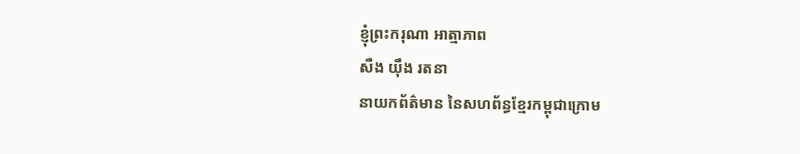ខ្ញុំព្រះករុណា អាត្មាភាព
សឺង យ៉ឹង រតនា
នាយកព័ត៌មាន នៃសហព័ន្ធខ្មែរកម្ពុជាក្រោម